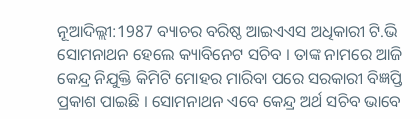ନୂଆଦିଲ୍ଲୀ:1987 ବ୍ୟାଚର ବରିଷ୍ଠ ଆଇଏଏସ ଅଧିକାରୀ ଟି.ଭି ସୋମନାଥନ ହେଲେ କ୍ୟାବିନେଟ ସଚିବ । ତାଙ୍କ ନାମରେ ଆଜି କେନ୍ଦ୍ର ନିଯୁକ୍ତି କିମିଟି ମୋହର ମାରିବା ପରେ ସରକାରୀ ବିଜ୍ଞପ୍ତି ପ୍ରକାଶ ପାଇଛି । ସୋମନାଥନ ଏବେ କେନ୍ଦ୍ର ଅର୍ଥ ସଚିବ ଭାବେ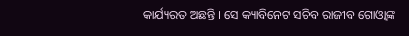କାର୍ଯ୍ୟରତ ଅଛନ୍ତି । ସେ କ୍ୟାବିନେଟ ସଚିବ ରାଜୀବ ଗୋଓ୍ବାଙ୍କ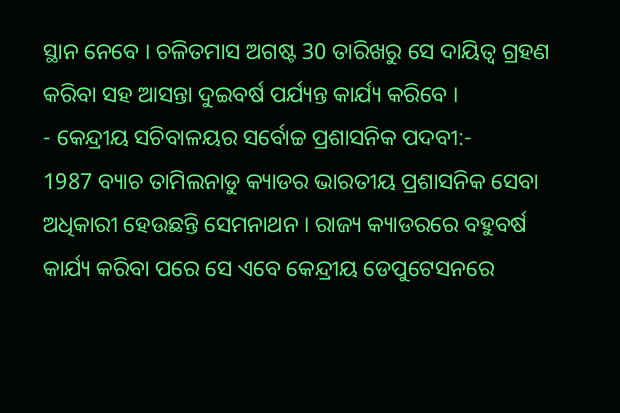ସ୍ଥାନ ନେବେ । ଚଳିତମାସ ଅଗଷ୍ଟ 30 ତାରିଖରୁ ସେ ଦାୟିତ୍ବ ଗ୍ରହଣ କରିବା ସହ ଆସନ୍ତା ଦୁଇବର୍ଷ ପର୍ଯ୍ୟନ୍ତ କାର୍ଯ୍ୟ କରିବେ ।
- କେନ୍ଦ୍ରୀୟ ସଚିବାଳୟର ସର୍ବୋଚ୍ଚ ପ୍ରଶାସନିକ ପଦବୀ:-
1987 ବ୍ୟାଚ ତାମିଲନାଡୁ କ୍ୟାଡର ଭାରତୀୟ ପ୍ରଶାସନିକ ସେବା ଅଧିକାରୀ ହେଉଛନ୍ତି ସେମନାଥନ । ରାଜ୍ୟ କ୍ୟାଡରରେ ବହୁବର୍ଷ କାର୍ଯ୍ୟ କରିବା ପରେ ସେ ଏବେ କେନ୍ଦ୍ରୀୟ ଡେପୁଟେସନରେ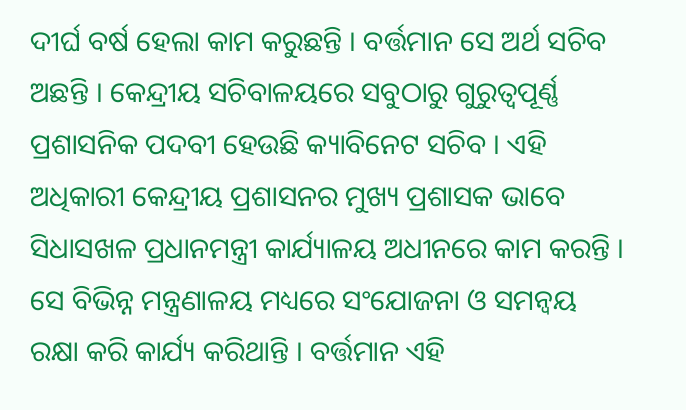ଦୀର୍ଘ ବର୍ଷ ହେଲା କାମ କରୁଛନ୍ତି । ବର୍ତ୍ତମାନ ସେ ଅର୍ଥ ସଚିବ ଅଛନ୍ତି । କେନ୍ଦ୍ରୀୟ ସଚିବାଳୟରେ ସବୁଠାରୁ ଗୁରୁତ୍ବପୂର୍ଣ୍ଣ ପ୍ରଶାସନିକ ପଦବୀ ହେଉଛି କ୍ୟାବିନେଟ ସଚିବ । ଏହି ଅଧିକାରୀ କେନ୍ଦ୍ରୀୟ ପ୍ରଶାସନର ମୁଖ୍ୟ ପ୍ରଶାସକ ଭାବେ ସିଧାସଖଳ ପ୍ରଧାନମନ୍ତ୍ରୀ କାର୍ଯ୍ୟାଳୟ ଅଧୀନରେ କାମ କରନ୍ତି । ସେ ବିଭିନ୍ନ ମନ୍ତ୍ରଣାଳୟ ମଧ୍ୟରେ ସଂଯୋଜନା ଓ ସମନ୍ବୟ ରକ୍ଷା କରି କାର୍ଯ୍ୟ କରିଥାନ୍ତି । ବର୍ତ୍ତମାନ ଏହି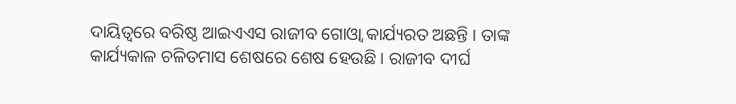ଦାୟିତ୍ବରେ ବରିଷ୍ଠ ଆଇଏଏସ ରାଜୀବ ଗୋଓ୍ବା କାର୍ଯ୍ୟରତ ଅଛନ୍ତି । ତାଙ୍କ କାର୍ଯ୍ୟକାଳ ଚଳିତମାସ ଶେଷରେ ଶେଷ ହେଉଛି । ରାଜୀବ ଦୀର୍ଘ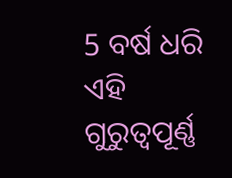5 ବର୍ଷ ଧରି ଏହି ଗୁରୁତ୍ବପୂର୍ଣ୍ଣ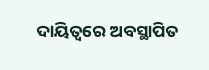ଦାୟିତ୍ବରେ ଅବସ୍ଥାପିତ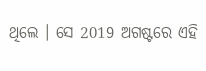ଥିଲେ । ସେ 2019 ଅଗଷ୍ଟରେ ଏହି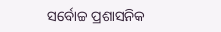ସର୍ବୋଚ୍ଚ ପ୍ରଶାସନିକ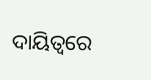ଦାୟିତ୍ବରେ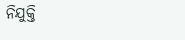ନିଯୁକ୍ତି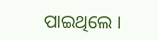ପାଇଥିଲେ ।